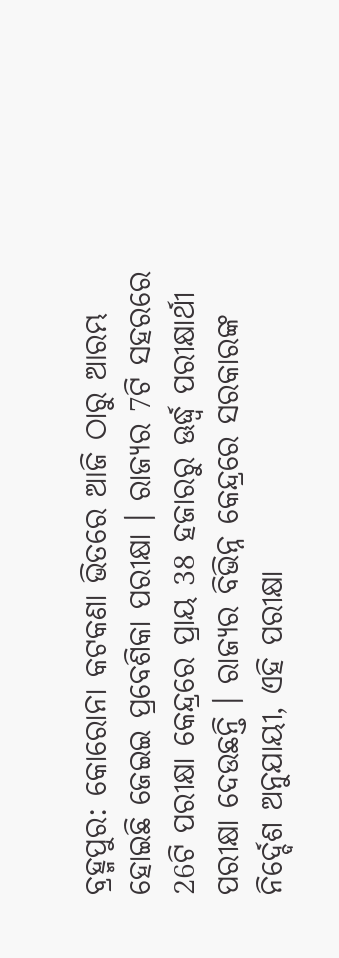ବ୍ରହ୍ମପୁର: କୋରୋନା କଟକଣା ଭିତରେ ଆଜି ଠାରୁ ଆରମ୍ଭ ହୋଇଛି ଜେଇଇ ପ୍ରବେଶିକା ପରୀକ୍ଷା । ରାଜ୍ୟର 7ଟି ସହରରେ 26ଟି ପରୀକ୍ଷା କେନ୍ଦ୍ରରେ ପ୍ରାୟ 38 ହଜାରରୁ ଊର୍ଦ୍ଧ୍ବ ପରୀକ୍ଷାର୍ଥୀ ପରୀକ୍ଷା ଦେଉଛନ୍ତି । ରାଜ୍ୟର ବିଭିନ୍ନ କେନ୍ଦ୍ରରେ ସରକାରଙ୍କ ନିର୍ଦ୍ଦେଶ ଅନୁଯାୟୀ, ଏହି ପରୀକ୍ଷା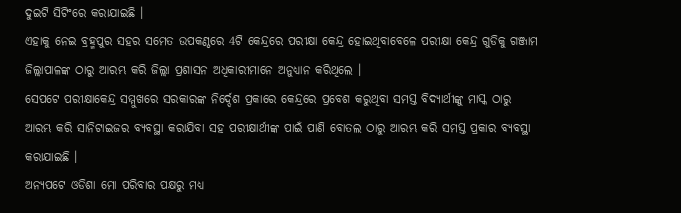ଦୁଇଟି ସିଟିଂରେ କରାଯାଇଛି ।
ଏହାକୁ ନେଇ ବ୍ରହ୍ମପୁର ସହର ସମେତ ଉପକଣ୍ଠରେ 4ଟି କେନ୍ଦ୍ରରେ ପରୀକ୍ଷା କେନ୍ଦ୍ର ହୋଇଥିବାବେଳେ ପରୀକ୍ଷା କେନ୍ଦ୍ର ଗୁଡିକୁ ଗଞ୍ଜାମ ଜିଲ୍ଲାପାଳଙ୍କ ଠାରୁ ଆରମ୍ଭ କରି ଜିଲ୍ଲା ପ୍ରଶାସନ ଅଧିକାରୀମାନେ ଅନୁଧ୍ୟାନ କରିଥିଲେ ।
ସେପଟେ ପରୀକ୍ଷାକେନ୍ଦ୍ର ସମ୍ମୁଖରେ ସରକାରଙ୍କ ନିର୍ଦ୍ଦେଶ ପ୍ରକାରେ କେନ୍ଦ୍ରରେ ପ୍ରବେଶ କରୁଥିବା ସମସ୍ତ ବିଦ୍ୟାର୍ଥୀଙ୍କୁ ମାସ୍କ ଠାରୁ ଆରମ୍ଭ କରି ସାନିଟାଇଜର ବ୍ୟବସ୍ଥା କରାଯିବା ସହ ପରୀକ୍ଷାର୍ଥୀଙ୍କ ପାଇଁ ପାଣି ବୋତଲ ଠାରୁ ଆରମ୍ଭ କରି ସମସ୍ତ ପ୍ରକାର ବ୍ୟବସ୍ଥା କରାଯାଇଛି ।
ଅନ୍ୟପଟେ ଓଡିଶା ମୋ ପରିବାର ପକ୍ଷରୁ ମଧ୍ୟ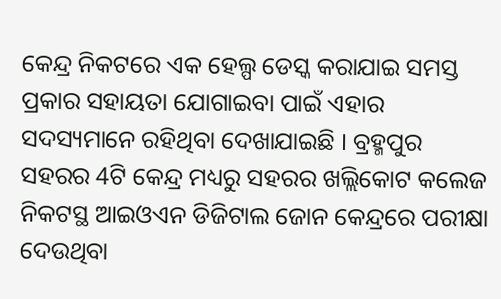କେନ୍ଦ୍ର ନିକଟରେ ଏକ ହେଲ୍ପ ଡେସ୍କ କରାଯାଇ ସମସ୍ତ ପ୍ରକାର ସହାୟତା ଯୋଗାଇବା ପାଇଁ ଏହାର ସଦସ୍ୟମାନେ ରହିଥିବା ଦେଖାଯାଇଛି । ବ୍ରହ୍ମପୁର ସହରର 4ଟି କେନ୍ଦ୍ର ମଧ୍ୟରୁ ସହରର ଖଲ୍ଲିକୋଟ କଲେଜ ନିକଟସ୍ଥ ଆଇଓଏନ ଡିଜିଟାଲ ଜୋନ କେନ୍ଦ୍ରରେ ପରୀକ୍ଷା ଦେଉଥିବା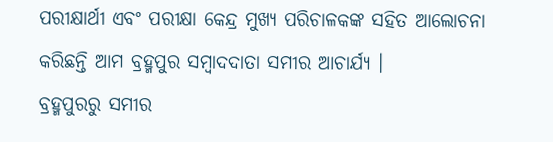ପରୀକ୍ଷାର୍ଥୀ ଏବଂ ପରୀକ୍ଷା କେନ୍ଦ୍ର ମୁଖ୍ୟ ପରିଚାଳକଙ୍କ ସହିତ ଆଲୋଚନା କରିଛନ୍ତି ଆମ ବ୍ରହ୍ମପୁର ସମ୍ବାଦଦାତା ସମୀର ଆଚାର୍ଯ୍ୟ ।
ବ୍ରହ୍ମପୁରରୁ ସମୀର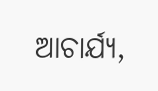ଆଚାର୍ଯ୍ୟ,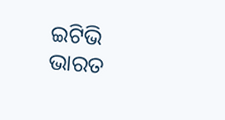ଇଟିଭି ଭାରତ